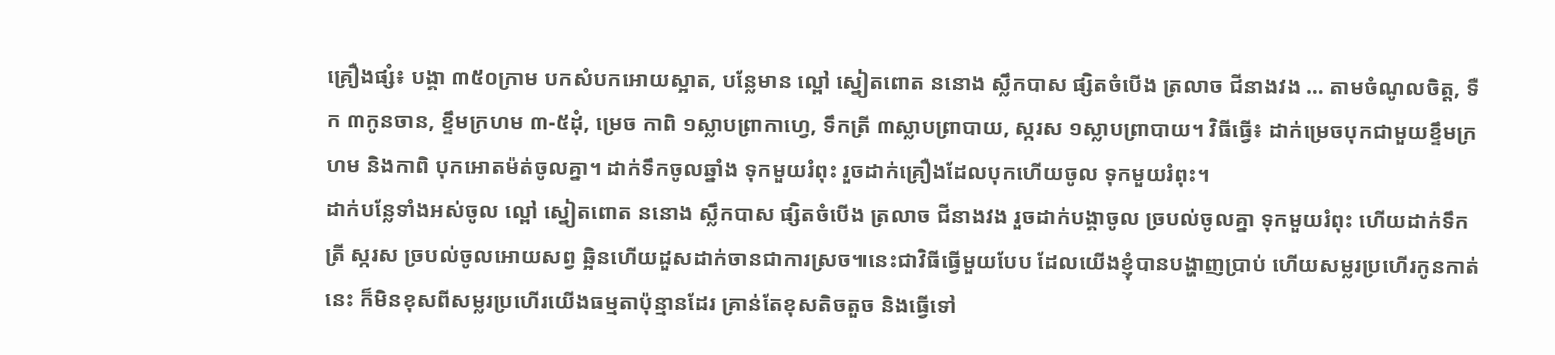គ្រឿងផ្សំ៖ បង្គា ៣៥០ក្រាម បកសំបកអោយស្អាត, បន្លែមាន ល្ពៅ ស្នៀតពោត ននោង ស្លឹកបាស ផ្សិតចំបើង ត្រលាច ជីនាងវង … តាមចំណូលចិត្ត, ទឺក ៣កូនចាន, ខ្ទឹមក្រហម ៣-៥ដុំ, ម្រេច កាពិ ១ស្លាបព្រាកាហ្វេ, ទឹកត្រី ៣ស្លាបព្រាបាយ, ស្ករស ១ស្លាបព្រាបាយ។ វិធីធ្វើ៖ ដាក់ម្រេចបុកជាមួយខ្ទឹមក្រហម និងកាពិ បុកអោតម៉ត់ចូលគ្នា។ ដាក់ទឹកចូលឆ្នាំង ទុកមួយរំពុះ រួចដាក់គ្រឿងដែលបុកហើយចូល ទុកមួយរំពុះ។
ដាក់បន្លែទាំងអស់ចូល ល្ពៅ ស្នៀតពោត ននោង ស្លឹកបាស ផ្សិតចំបើង ត្រលាច ជីនាងវង រួចដាក់បង្គាចូល ច្របល់ចូលគ្នា ទុកមួយរំពុះ ហើយដាក់ទឹកត្រី ស្ករស ច្របល់ចូលអោយសព្វ ឆ្អិនហើយដួសដាក់ចានជាការស្រច៕នេះជាវិធីធ្វើមួយបែប ដែលយើងខ្ញុំបានបង្ហាញប្រាប់ ហើយសម្លរប្រហើរកូនកាត់នេះ ក៏មិនខុសពីសម្លរប្រហើរយើងធម្មតាប៉ុន្មានដែរ គ្រាន់តែខុសតិចតួច និងធ្វើទៅ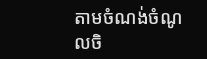តាមចំណង់ចំណូលចិ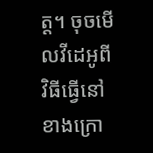ត្ត។ ចុចមើលវីដេអូពីវិធីធ្វើនៅខាងក្រោ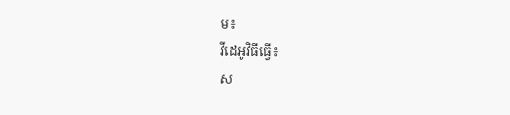ម៖
វីដេអូវិធីធ្វើ៖
ស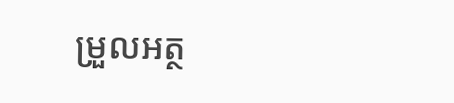ម្រួលអត្ថ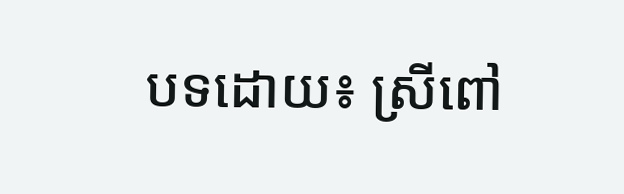បទដោយ៖ ស្រីពៅ